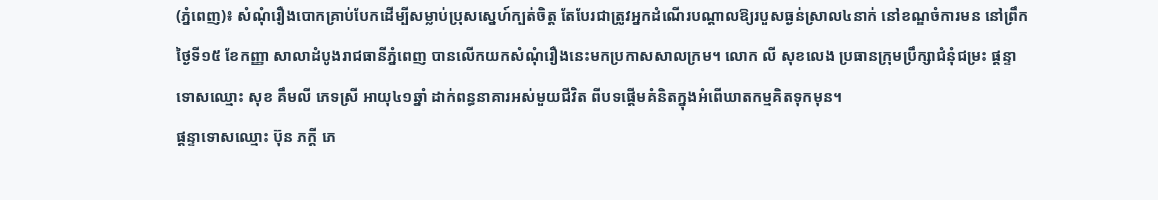(ភ្នំពេញ)៖ សំណុំរឿងបោកគ្រាប់បែកដើម្បីសម្លាប់ប្រុសស្នេហ៍ក្បត់ចិត្ត តែបែរជាត្រូវអ្នកដំណើរបណ្តាលឱ្យរបួសធ្ងន់ស្រាល៤នាក់ នៅខណ្ឌចំការមន នៅព្រឹកថ្ងៃទី១៥ ខែកញ្ញា សាលាដំបូងរាជធានីភ្នំពេញ បានលើកយកសំណុំរឿងនេះមកប្រកាសសាលក្រម។ លោក លី សុខលេង ប្រធានក្រុមប្រឹក្សាជំនុំជម្រះ ផ្តន្ទាទោសឈ្មោះ សុខ គឹមលី ភេទស្រី អាយុ៤១ឆ្នាំ ដាក់ពន្ធនាគារអស់មួយជីវិត ពីបទផ្តើមគំនិតក្នុងអំពើឃាតកម្មគិតទុកមុន។
ផ្តន្ទាទោសឈ្មោះ ប៊ុន ភក្តី ភេ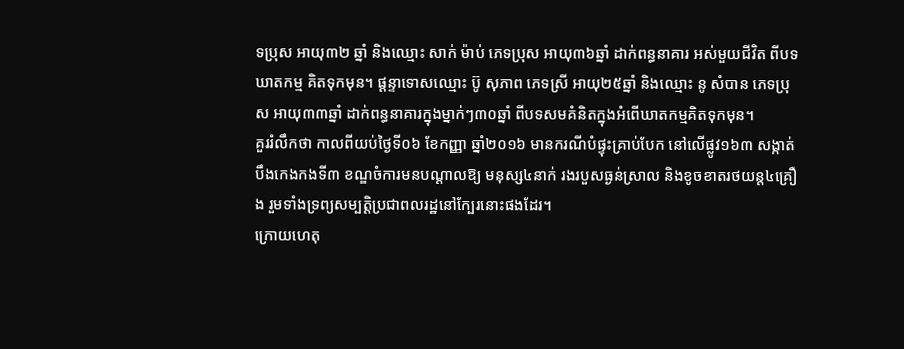ទប្រុស អាយុ៣២ ឆ្នាំ និងឈ្មោះ សាក់ ម៉ាប់ ភេទប្រុស អាយុ៣៦ឆ្នាំ ដាក់ពន្ធនាគារ អស់មួយជីវិត ពីបទឃាតកម្ម គិតទុកមុន។ ផ្តន្ទាទោសឈ្មោះ ប៊ូ សុភាព ភេទស្រី អាយុ២៥ឆ្នាំ និងឈ្មោះ នូ សំបាន ភេទប្រុស អាយុ៣៣ឆ្នាំ ដាក់ពន្ធនាគារក្នុងម្នាក់ៗ៣០ឆ្នាំ ពីបទសមគំនិតក្នុងអំពើឃាតកម្មគិតទុកមុន។
គួររំលឹកថា កាលពីយប់ថ្ងៃទី០៦ ខែកញ្ញា ឆ្នាំ២០១៦ មានករណីបំផ្ទុះគ្រាប់បែក នៅលើផ្លូវ១៦៣ សង្កាត់បឹងកេងកងទី៣ ខណ្ឌចំការមនបណ្តាលឱ្យ មនុស្ស៤នាក់ រងរបួសធ្ងន់ស្រាល និងខូចខាតរថយន្ត៤គ្រឿង រួមទាំងទ្រព្យសម្បត្តិប្រជាពលរដ្ឋនៅក្បែរនោះផងដែរ។
ក្រោយហេតុ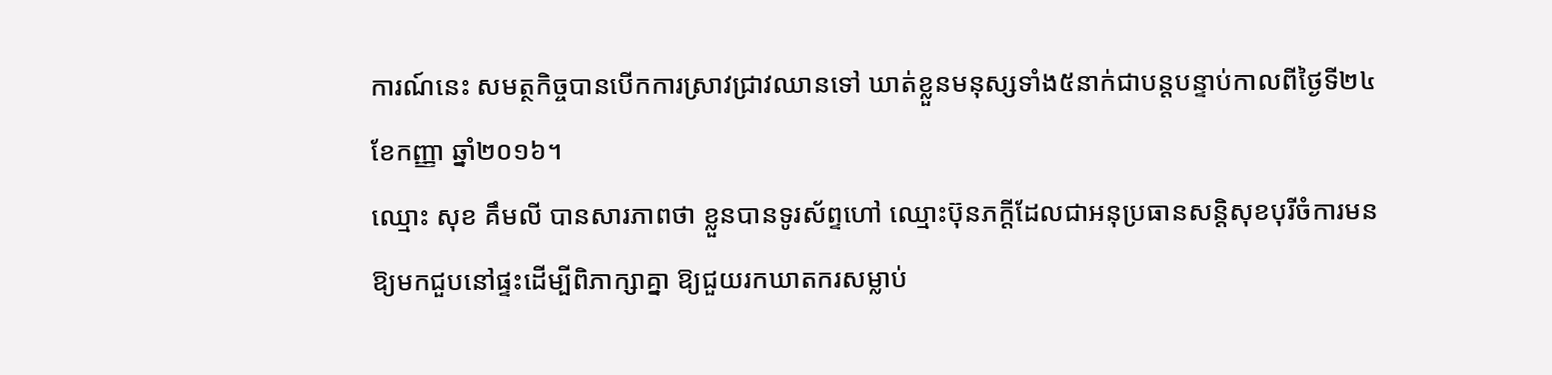ការណ៍នេះ សមត្ថកិច្ចបានបើកការស្រាវជ្រាវឈានទៅ ឃាត់ខ្លួនមនុស្សទាំង៥នាក់ជាបន្តបន្ទាប់កាលពីថ្ងៃទី២៤ ខែកញ្ញា ឆ្នាំ២០១៦។
ឈ្មោះ សុខ គឹមលី បានសារភាពថា ខ្លួនបានទូរស័ព្ទហៅ ឈ្មោះប៊ុនភក្តីដែលជាអនុប្រធានសន្តិសុខបុរីចំការមន ឱ្យមកជួបនៅផ្ទះដើម្បីពិភាក្សាគ្នា ឱ្យជួយរកឃាតករសម្លាប់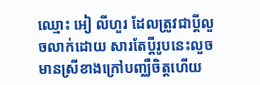ឈ្មោះ អៀ លីហួរ ដែលត្រូវជាប្តីលួចលាក់ដោយ សារតែប្ដីរូបនេះលួចមានស្រីខាងក្រៅបញ្ឈឺចិត្តហើយ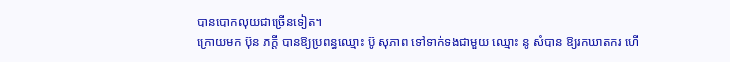បានបោកលុយជាច្រើនទៀត។
ក្រោយមក ប៊ុន ភក្តី បានឱ្យប្រពន្ធឈ្មោះ ប៊ូ សុភាព ទៅទាក់ទងជាមួយ ឈ្មោះ នូ សំបាន ឱ្យរកឃាតករ ហើ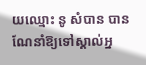យឈ្មោះ នូ សំបាន បានណែនាំឱ្យទៅស្គាល់អ្ន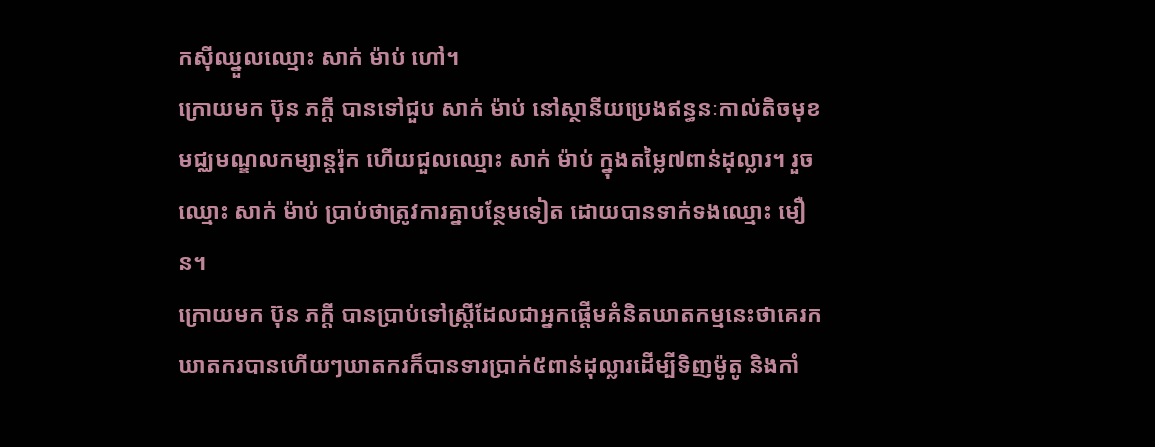កស៊ីឈ្នួលឈ្មោះ សាក់ ម៉ាប់ ហៅ។
ក្រោយមក ប៊ុន ភក្តី បានទៅជួប សាក់ ម៉ាប់ នៅស្ថានីយប្រេងឥន្ធនៈកាល់តិចមុខមជ្ឈមណ្ឌលកម្សាន្តរ៉ុក ហើយជួលឈ្មោះ សាក់ ម៉ាប់ ក្នុងតម្លៃ៧ពាន់ដុល្លារ។ រួចឈ្មោះ សាក់ ម៉ាប់ ប្រាប់ថាត្រូវការគ្នាបន្ថែមទៀត ដោយបានទាក់ទងឈ្មោះ មឿន។
ក្រោយមក ប៊ុន ភក្តី បានប្រាប់ទៅស្ត្រីដែលជាអ្នកផ្ដើមគំនិតឃាតកម្មនេះថាគេរកឃាតករបានហើយៗឃាតករក៏បានទារប្រាក់៥ពាន់ដុល្លារដើម្បីទិញម៉ូតូ និងកាំ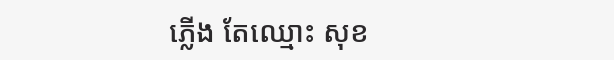ភ្លើង តែឈ្មោះ សុខ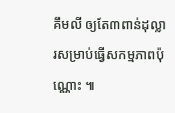គឹមលី ឲ្យតែ៣ពាន់ដុល្លារសម្រាប់ធ្វើសកម្មភាពប៉ុណ្ណោះ ៕